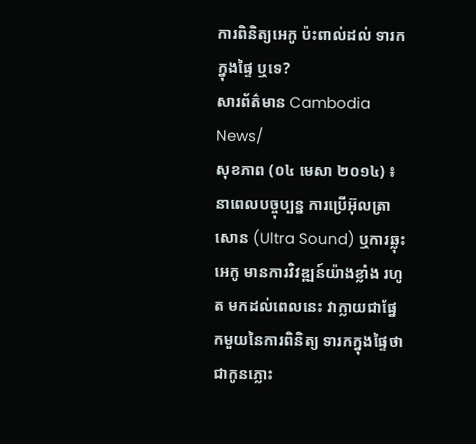ការពិនិត្យអេកូ ប៉ះពាល់ដល់ ទារកក្នុងផ្ទៃ ឬទេ?
សារព័ត៌មាន Cambodia News/
សុខភាព (០៤ មេសា ២០១៤) ៖ នាពេលបច្ចុប្បន្ន ការប្រើអ៊ុលត្រាសោន (Ultra Sound) ឬការឆ្លុះអេកូ មានការវិវឌ្ឍន៍យ៉ាងខ្លាំង រហូត មកដល់ពេលនេះ វាក្លាយជាផ្នែកមួយនៃការពិនិត្យ ទារកក្នុងផ្ទៃថា ជាកូនភ្លោះ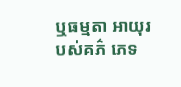ឬធម្មតា អាយុរបស់គភ៌ ភេទ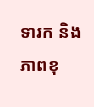ទារក និងភាពខុ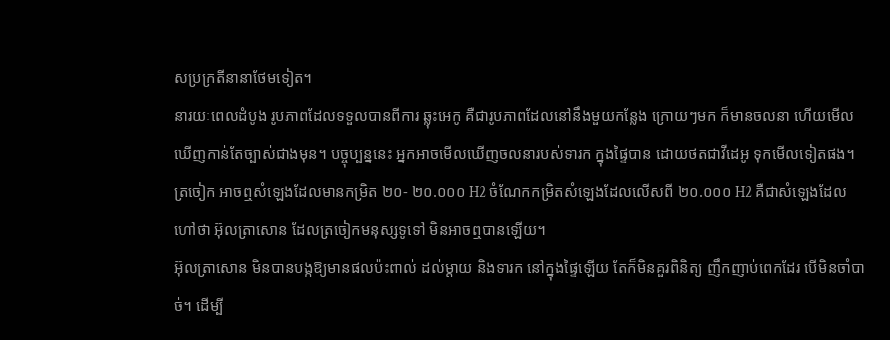សប្រក្រតីនានាថែមទៀត។
នារយៈពេលដំបូង រូបភាពដែលទទួលបានពីការ ឆ្លុះអេកូ គឺជារូបភាពដែលនៅនឹងមួយកន្លែង ក្រោយៗមក ក៏មានចលនា ហើយមើលឃើញកាន់តែច្បាស់ជាងមុន។ បច្ចុប្បន្ននេះ អ្នកអាចមើលឃើញចលនារបស់ទារក ក្នុងផ្ទៃបាន ដោយថតជាវីដេអូ ទុកមើលទៀតផង។
ត្រចៀក អាចឮសំឡេងដែលមានកម្រិត ២០- ២០.០០០ H2 ចំណែកកម្រិតសំឡេងដែលលើសពី ២០.០០០ H2 គឺជាសំឡេងដែលហៅថា អ៊ុលត្រាសោន ដែលត្រចៀកមនុស្សទូទៅ មិនអាចឮបានឡើយ។
អ៊ុលត្រាសោន មិនបានបង្កឱ្យមានផលប៉ះពាល់ ដល់ម្តាយ និងទារក នៅក្នុងផ្ទៃឡើយ តែក៏មិនគួរពិនិត្យ ញឹកញាប់ពេកដែរ បើមិនចាំបាច់។ ដើម្បី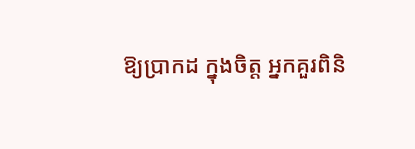ឱ្យប្រាកដ ក្នុងចិត្ត អ្នកគួរពិនិ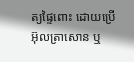ត្យផ្ទៃពោះ ដោយប្រើអ៊ុលត្រាសោន ឬ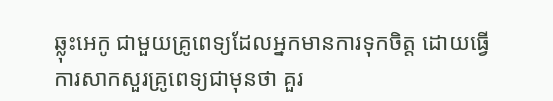ឆ្លុះអេកូ ជាមួយគ្រូពេទ្យដែលអ្នកមានការទុកចិត្ត ដោយធ្វើការសាកសួរគ្រូពេទ្យជាមុនថា គួរ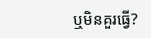ឬមិនគួរធ្វើ?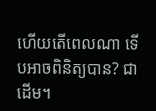ហើយតើពេលណា ទើបអាចពិនិត្យបាន? ជាដើម។